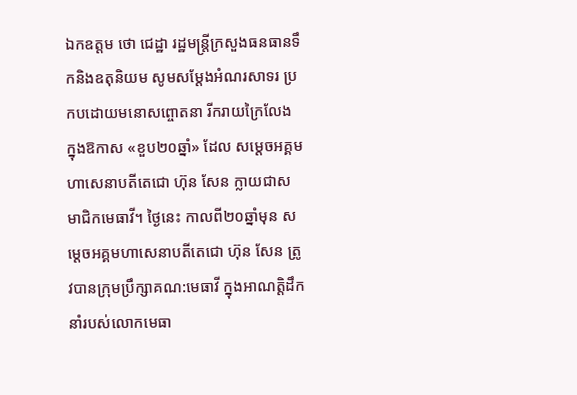ឯកឧត្តម ថោ ជេដ្ឋា រដ្ឋមន្រ្តីក្រសួងធនធានទឹកនិងឧតុនិយម សូមសម្ដែងអំណរសាទរ ប្រកបដោយមនោសព្ចោតនា រីករាយក្រៃលែង ក្នុងឱកាស «ខួប២០ឆ្នាំ» ដែល សម្ដេចអគ្គមហាសេនាបតីតេជោ ហ៊ុន សែន ក្លាយជាសមាជិកមេធាវី។ ថ្ងៃនេះ កាលពី២០ឆ្នាំមុន សម្តេចអគ្គមហាសេនាបតីតេជោ ហ៊ុន សែន ត្រូវបានក្រុមប្រឹក្សាគណ:មេធាវី ក្នុងអាណត្តិដឹកនាំរបស់លោកមេធា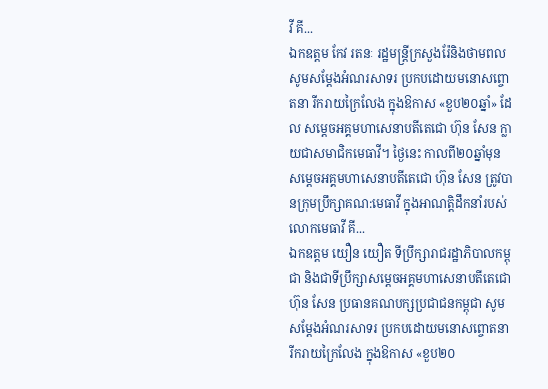វី គី...
ឯកឧត្តម កែវ រតនៈ រដ្ឋមន្រ្តីក្រសួងរ៉ែនិងថាមពល សូមសម្ដែងអំណរសាទរ ប្រកបដោយមនោសព្ចោតនា រីករាយក្រៃលែង ក្នុងឱកាស «ខួប២០ឆ្នាំ» ដែល សម្ដេចអគ្គមហាសេនាបតីតេជោ ហ៊ុន សែន ក្លាយជាសមាជិកមេធាវី។ ថ្ងៃនេះ កាលពី២០ឆ្នាំមុន សម្តេចអគ្គមហាសេនាបតីតេជោ ហ៊ុន សែន ត្រូវបានក្រុមប្រឹក្សាគណ:មេធាវី ក្នុងអាណត្តិដឹកនាំរបស់លោកមេធាវី គី...
ឯកឧត្តម យឿន យឿត ទីប្រឹក្សារាជរដ្ឋាភិបាលកម្ពុជា និងជាទីប្រឹក្សាសម្តេចអគ្គមហាសេនាបតីតេជោ ហ៊ុន សែន ប្រធានគណបក្សប្រជាជនកម្ពុជា សូមសម្ដែងអំណរសាទរ ប្រកបដោយមនោសព្ចោតនា រីករាយក្រៃលែង ក្នុងឱកាស «ខួប២០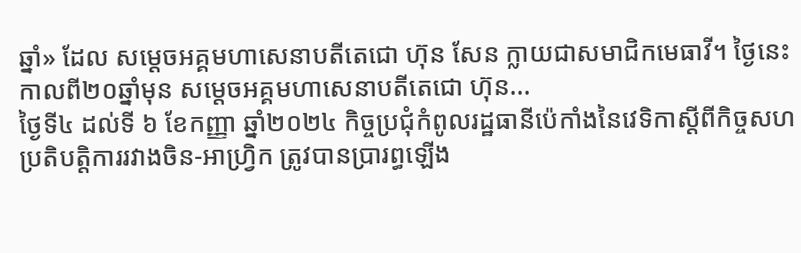ឆ្នាំ» ដែល សម្ដេចអគ្គមហាសេនាបតីតេជោ ហ៊ុន សែន ក្លាយជាសមាជិកមេធាវី។ ថ្ងៃនេះ កាលពី២០ឆ្នាំមុន សម្តេចអគ្គមហាសេនាបតីតេជោ ហ៊ុន...
ថ្ងៃទី៤ ដល់ទី ៦ ខែកញ្ញា ឆ្នាំ២០២៤ កិច្ចប្រជុំកំពូលរដ្ឋធានីប៉េកាំងនៃវេទិកាស្តីពីកិច្ចសហប្រតិបត្តិការរវាងចិន-អាហ្វ្រិក ត្រូវបានប្រារព្ធឡើង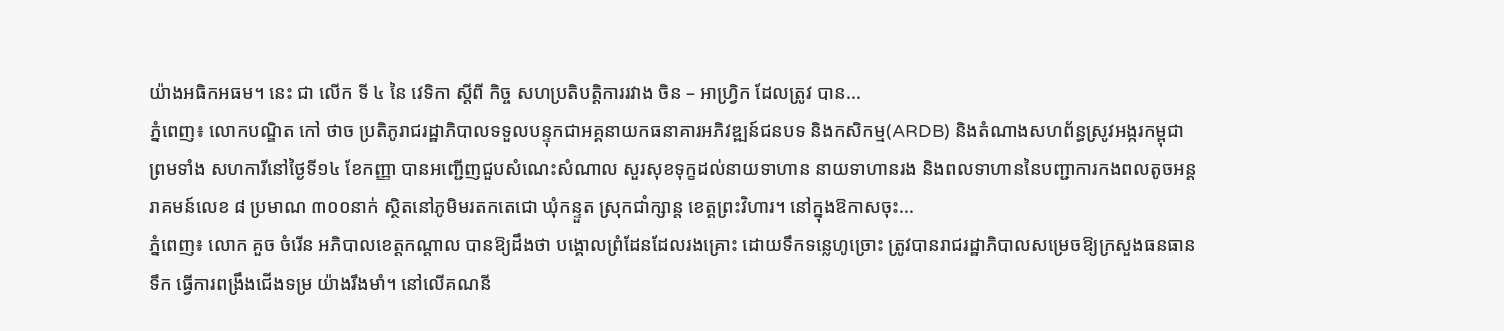យ៉ាងអធិកអធម។ នេះ ជា លើក ទី ៤ នៃ វេទិកា ស្តីពី កិច្ច សហប្រតិបត្តិការរវាង ចិន – អាហ្វ្រិក ដែលត្រូវ បាន...
ភ្នំពេញ៖ លោកបណ្ឌិត កៅ ថាច ប្រតិភូរាជរដ្ឋាភិបាលទទួលបន្ទុកជាអគ្គនាយកធនាគារអភិវឌ្ឍន៍ជនបទ និងកសិកម្ម(ARDB) និងតំណាងសហព័ន្ធស្រូវអង្ករកម្ពុជា ព្រមទាំង សហការីនៅថ្ងៃទី១៤ ខែកញ្ញា បានអញ្ជើញជួបសំណេះសំណាល សួរសុខទុក្ខដល់នាយទាហាន នាយទាហានរង និងពលទាហាននៃបញ្ជាការកងពលតូចអន្តរាគមន៍លេខ ៨ ប្រមាណ ៣០០នាក់ ស្ថិតនៅភូមិមរតកតេជោ ឃុំកន្ទួត ស្រុកជាំក្សាន្ត ខេត្តព្រះវិហារ។ នៅក្នុងឱកាសចុះ...
ភ្នំពេញ៖ លោក គួច ចំរើន អភិបាលខេត្តកណ្ដាល បានឱ្យដឹងថា បង្គោលព្រំដែនដែលរងគ្រោះ ដោយទឹកទន្លេហូច្រោះ ត្រូវបានរាជរដ្ឋាភិបាលសម្រេចឱ្យក្រសួងធនធានទឹក ធ្វើការពង្រឹងជើងទម្រ យ៉ាងរឹងមាំ។ នៅលើគណនី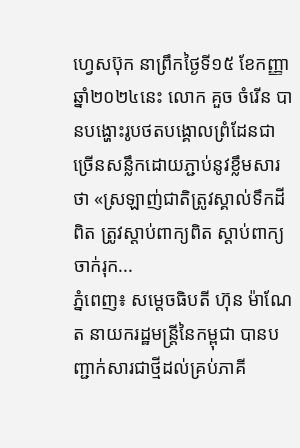ហ្វេសប៊ុក នាព្រឹកថ្ងៃទី១៥ ខែកញ្ញា ឆ្នាំ២០២៤នេះ លោក គួច ចំរើន បានបង្ហោះរូបថតបង្គោលព្រំដែនជាច្រើនសន្លឹកដោយភ្ជាប់នូវខ្លឹមសារថា «ស្រឡាញ់ជាតិត្រូវស្គាល់ទឹកដីពិត ត្រូវស្ដាប់ពាក្យពិត ស្ដាប់ពាក្យចាក់រុក...
ភ្នំពេញ៖ សម្ដេចធិបតី ហ៊ុន ម៉ាណែត នាយករដ្ឋមន្ដ្រីនៃកម្ពុជា បានបញ្ជាក់សារជាថ្មីដល់គ្រប់ភាគី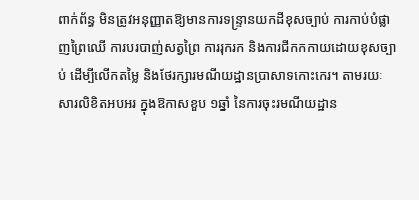ពាក់ព័ន្ធ មិនត្រូវអនុញ្ញាតឱ្យមានការទន្ទ្រានយកដីខុសច្បាប់ ការកាប់បំផ្លាញព្រៃឈើ ការបរបាញ់សត្វព្រៃ ការរុករក និងការជីកកកាយដោយខុសច្បាប់ ដើម្បីលើកតម្លៃ និងថែរក្សារមណីយដ្ឋានប្រាសាទកោះកេរ។ តាមរយៈសារលិខិតអបអរ ក្នុងឱកាសខួប ១ឆ្នាំ នៃការចុះរមណីយដ្ឋាន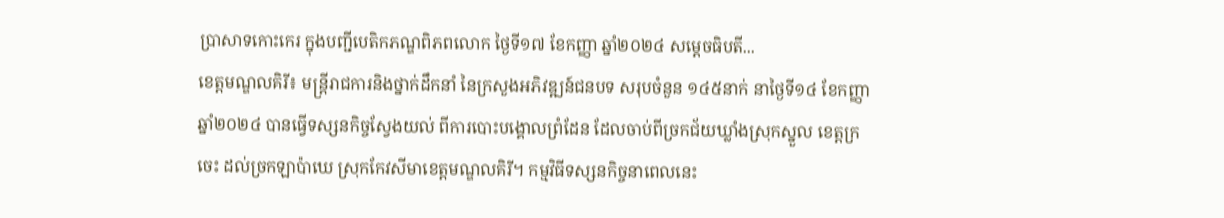ប្រាសាទកោះកេរ ក្នុងបញ្ជីបេតិកភណ្ឌពិភពលោក ថ្ងៃទី១៧ ខែកញ្ញា ឆ្នាំ២០២៤ សម្ដេចធិបតី...
ខេត្តមណ្ឌលគិរី៖ មន្ត្រីរាជការនិងថ្នាក់ដឹកនាំ នៃក្រសួងអភិវឌ្ឍន៍ជនបទ សរុបចំនួន ១៤៥នាក់ នាថ្ងៃទី១៤ ខែកញ្ញា ឆ្នាំ២០២៤ បានធ្វើទស្សនកិច្ចស្វែងយល់ ពីការបោះបង្គោលព្រំដែន ដែលចាប់ពីច្រកជ័យឃ្លាំងស្រុកស្នួល ខេត្តក្រចេះ ដល់ច្រកឡាប៉ាឃេ ស្រុកកែវសីមាខេត្តមណ្ឌលគិរី។ កម្មវិធីទស្សនកិច្ចនាពេលនេះ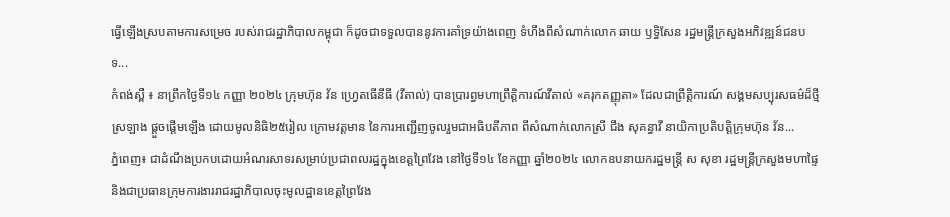ធ្វើឡើងស្របតាមការសម្រេច របស់រាជរដ្ឋាភិបាលកម្ពុជា ក៏ដូចជាទទួលបាននូវការគាំទ្រយ៉ាងពេញ ទំហឹងពីសំណាក់លោក ឆាយ ឫទ្ធិសែន រដ្ឋមន្ត្រីក្រសួងអភិវឌ្ឍន៍ជនបទ...
កំពង់ស្ពឺ ៖ នាព្រឹកថ្ងៃទី១៤ កញ្ញា ២០២៤ ក្រុមហ៊ុន វ័ន ហ្វ្រេតធើនីធី (វីតាល់) បានប្រារព្ធមហាព្រឹត្តិការណ៍វីតាល់ «គរុកតញ្ញុតា» ដែលជាព្រឹត្តិការណ៍ សង្គមសប្បុរសធម៌ដ៏ថ្មីស្រឡាង ផ្តួចផ្តើមឡើង ដោយមូលនិធិ២៥រៀល ក្រោមវត្តមាន នៃការអញ្ជើញចូលរួមជាអធិបតីភាព ពីសំណាក់លោកស្រី ជឹង សុគន្ធាវី នាយិកាប្រតិបត្តិក្រុមហ៊ុន វ័ន...
ភ្នំពេញ៖ ជាដំណឹងប្រកបដោយអំណរសាទរសម្រាប់ប្រជាពលរដ្ឋក្នុងខេត្តព្រៃវែង នៅថ្ងៃទី១៤ ខែកញ្ញា ឆ្នាំ២០២៤ លោកឧបនាយករដ្ឋមន្ត្រី ស សុខា រដ្ឋមន្ត្រីក្រសួងមហាផ្ទៃ និងជាប្រធានក្រុមការងាររាជរដ្ឋាភិបាលចុះមូលដ្ឋានខេត្តព្រៃវែង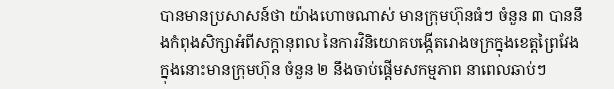បានមានប្រសាសន៍ថា យ៉ាងហោចណាស់ មានក្រុមហ៊ុនធំៗ ចំនួន ៣ បាននឹងកំពុងសិក្សាអំពីសក្ដានុពល នៃការវិនិយោគបង្កើតរោងចក្រក្នុងខេត្តព្រៃវែង ក្នុងនោះមានក្រុមហ៊ុន ចំនួន ២ នឹងចាប់ផ្ដើមសកម្មភាព នាពេលឆាប់ៗ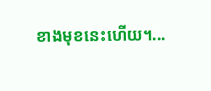ខាងមុខនេះហើយ។...